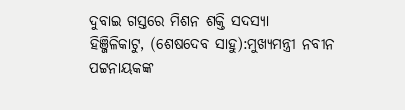ଦୁବାଇ ଗସ୍ତରେ ମିଶନ ଶକ୍ତି ସଦସ୍ୟା
ହିଞ୍ଜିଳିକାଟୁ, (ଶେଷଦେବ ସାହୁ):ମୁଖ୍ୟମନ୍ତ୍ରୀ ନବୀନ ପଟ୍ଟନାୟକଙ୍କ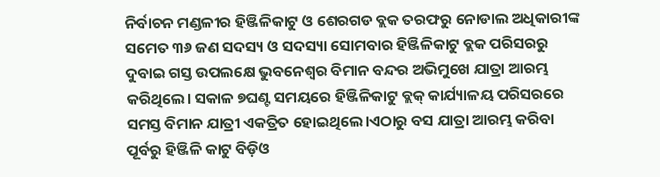ନିର୍ବାଚନ ମଣ୍ଡଳୀର ହିଞ୍ଜିଳିକାଟୁ ଓ ଶେରଗଡ ବ୍ଲକ ତରଫରୁ ନୋଡାଲ ଅଧିକାରୀଙ୍କ ସମେତ ୩୬ ଜଣ ସଦସ୍ୟ ଓ ସଦସ୍ୟା ସୋମବାର ହିଞ୍ଜିଳିକାଟୁ ବ୍ଲକ ପରିସରରୁ ଦୁବାଇ ଗସ୍ତ ଉପଲକ୍ଷେ ଭୁବନେଶ୍ୱର ବିମାନ ବନ୍ଦର ଅଭିମୁଖେ ଯାତ୍ରା ଆରମ୍ଭ କରିଥିଲେ। ସକାଳ ୭ଘଣ୍ଟ ସମୟରେ ହିଞ୍ଜିଳିକାଟୁ ବ୍ଲକ୍ କାର୍ଯ୍ୟାଳୟ ପରିସରରେ ସମସ୍ତ ବିମାନ ଯାତ୍ରୀ ଏକତ୍ରିତ ହୋଇଥିଲେ।ଏଠାରୁ ବସ ଯାତ୍ରା ଆରମ୍ଭ କରିବା ପୂର୍ବରୁ ହିଞ୍ଜିଳି କାଟୁ ବିଡ଼ିଓ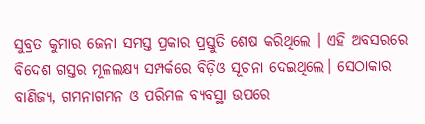ସୁବ୍ରତ କୁମାର ଜେନା ସମସ୍ତ ପ୍ରକାର ପ୍ରସ୍ତୁତି ଶେଷ କରିଥିଲେ । ଏହି ଅବସରରେ ବିଦେଶ ଗସ୍ତର ମୂଳଲକ୍ଷ୍ୟ ସମ୍ପର୍କରେ ବିଡ଼ିଓ ସୂଚନା ଦେଇଥିଲେ। ସେଠାକାର ବାଣିଜ୍ୟ, ଗମନାଗମନ ଓ ପରିମଳ ବ୍ୟବସ୍ଥା ଉପରେ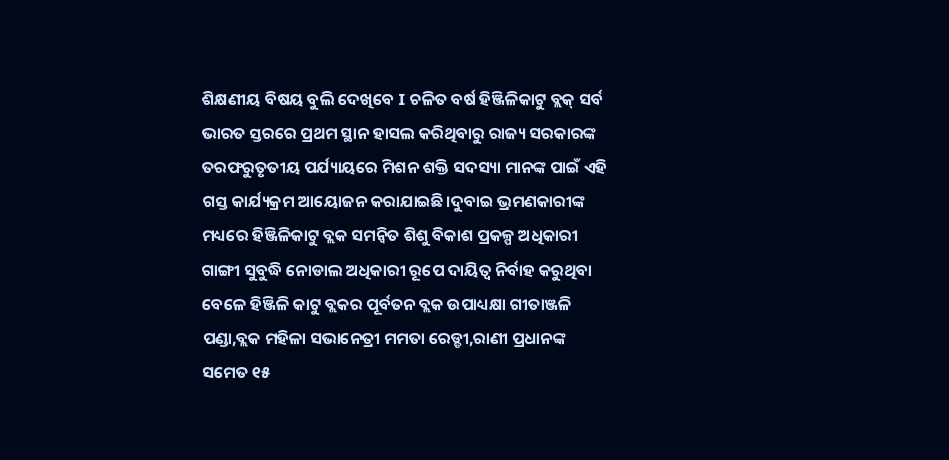ଶିକ୍ଷଣୀୟ ବିଷୟ ବୁଲି ଦେଖିବେ I ଚଳିତ ବର୍ଷ ହିଞ୍ଜିଳିକାଟୁ ବ୍ଲକ୍ ସର୍ବ ଭାରତ ସ୍ତରରେ ପ୍ରଥମ ସ୍ଥାନ ହାସଲ କରିଥିବାରୁ ରାଜ୍ୟ ସରକାରଙ୍କ ତରଫରୁତୃତୀୟ ପର୍ଯ୍ୟାୟରେ ମିଶନ ଶକ୍ତି ସଦସ୍ୟା ମାନଙ୍କ ପାଇଁ ଏହି ଗସ୍ତ କାର୍ଯ୍ୟକ୍ରମ ଆୟୋଜନ କରାଯାଇଛି।ଦୁବାଇ ଭ୍ରମଣକାରୀଙ୍କ ମଧ୍ୟରେ ହିଞ୍ଜିଳିକାଟୁ ବ୍ଲକ ସମନ୍ବିତ ଶିଶୁ ବିକାଶ ପ୍ରକଳ୍ପ ଅଧିକାରୀ ଗାଙ୍ଗୀ ସୁବୁଦ୍ଧି ନୋଡାଲ ଅଧିକାରୀ ରୂପେ ଦାୟିତ୍ୱ ନିର୍ବାହ କରୁଥିବା ବେଳେ ହିଞ୍ଜିଳି କାଟୁ ବ୍ଲକର ପୂର୍ବତନ ବ୍ଲକ ଉପାଧ୍ୟକ୍ଷା ଗୀତାଞ୍ଜଳି ପଣ୍ଡା,ବ୍ଲକ ମହିଳା ସଭାନେତ୍ରୀ ମମତା ରେଡ୍ଡୀ,ରାଣୀ ପ୍ରଧାନଙ୍କ ସମେତ ୧୫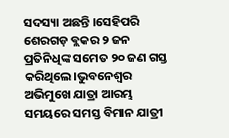ସଦସ୍ୟା ଅଛନ୍ତି ।ସେହିପରି ଶେରଗଡ଼ ବ୍ଲକର ୨ ଜନ ପ୍ରତିନିଧିଙ୍କ ସମେତ ୨୦ ଜଣ ଗସ୍ତ କରିଥିଲେ।ଭୁବନେଶ୍ୱର ଅଭିମୁଖେ ଯାତ୍ରା ଆରମ୍ଭ ସମୟରେ ସମସ୍ତ ବିମାନ ଯାତ୍ରୀ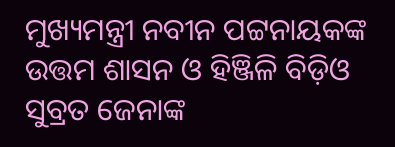ମୁଖ୍ୟମନ୍ତ୍ରୀ ନବୀନ ପଟ୍ଟନାୟକଙ୍କ ଉତ୍ତମ ଶାସନ ଓ ହିଞ୍ଜିଳି ବିଡ଼ିଓ ସୁବ୍ରତ ଜେନାଙ୍କ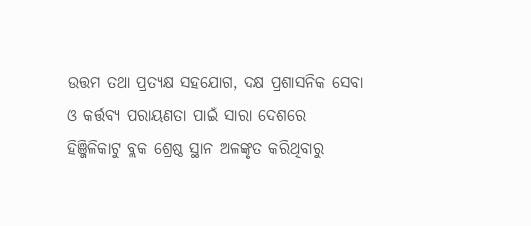ଉତ୍ତମ ତଥା ପ୍ରତ୍ୟକ୍ଷ ସହଯୋଗ, ଦକ୍ଷ ପ୍ରଶାସନିକ ସେବା ଓ କର୍ତ୍ତବ୍ୟ ପରାୟଣତା ପାଇଁ ସାରା ଦେଶରେ ହିଞ୍ଜିଳିକାଟୁ ବ୍ଲକ ଶ୍ରେଷ୍ଠ ସ୍ଥାନ ଅଳଙ୍କୃତ କରିଥିବାରୁ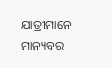ଯାତ୍ରୀମାନେ ମାନ୍ୟବର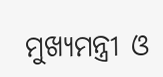ମୁଖ୍ୟମନ୍ତ୍ରୀ ଓ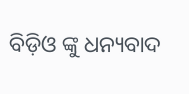ବିଡ଼ିଓ ଙ୍କୁ ଧନ୍ୟବାଦ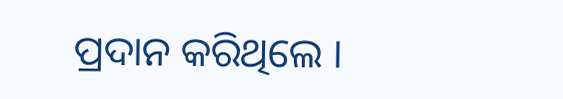ପ୍ରଦାନ କରିଥିଲେ ।